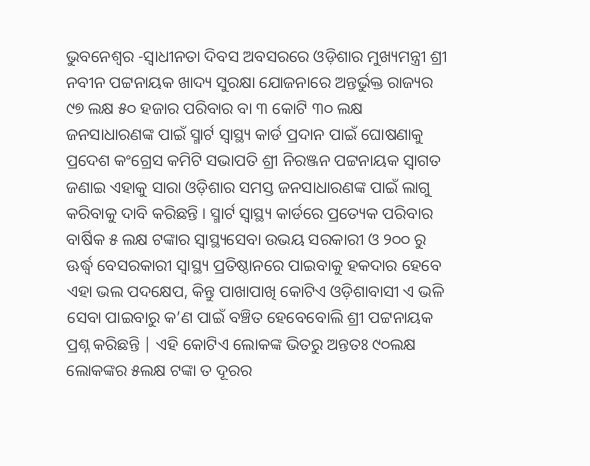ଭୁବନେଶ୍ଵର -ସ୍ଵାଧୀନତା ଦିବସ ଅବସରରେ ଓଡ଼ିଶାର ମୁଖ୍ୟମନ୍ତ୍ରୀ ଶ୍ରୀ ନବୀନ ପଟ୍ଟନାୟକ ଖାଦ୍ୟ ସୁରକ୍ଷା ଯୋଜନାରେ ଅନ୍ତର୍ଭୁକ୍ତ ରାଜ୍ୟର ୯୭ ଲକ୍ଷ ୫୦ ହଜାର ପରିବାର ବା ୩ କୋଟି ୩୦ ଲକ୍ଷ ଜନସାଧାରଣଙ୍କ ପାଇଁ ସ୍ମାର୍ଟ ସ୍ଵାସ୍ଥ୍ୟ କାର୍ଡ ପ୍ରଦାନ ପାଇଁ ଘୋଷଣାକୁ ପ୍ରଦେଶ କଂଗ୍ରେସ କମିଟି ସଭାପତି ଶ୍ରୀ ନିରଞ୍ଜନ ପଟ୍ଟନାୟକ ସ୍ଵାଗତ ଜଣାଇ ଏହାକୁ ସାରା ଓଡ଼ିଶାର ସମସ୍ତ ଜନସାଧାରଣଙ୍କ ପାଇଁ ଲାଗୁ କରିବାକୁ ଦାବି କରିଛନ୍ତି । ସ୍ମାର୍ଟ ସ୍ଵାସ୍ଥ୍ୟ କାର୍ଡରେ ପ୍ରତ୍ୟେକ ପରିବାର ବାର୍ଷିକ ୫ ଲକ୍ଷ ଟଙ୍କାର ସ୍ୱାସ୍ଥ୍ୟସେବା ଉଭୟ ସରକାରୀ ଓ ୨୦୦ ରୁ ଊର୍ଦ୍ଧ୍ୱ ବେସରକାରୀ ସ୍ୱାସ୍ଥ୍ୟ ପ୍ରତିଷ୍ଠାନରେ ପାଇବାକୁ ହକଦାର ହେବେ ଏହା ଭଲ ପଦକ୍ଷେପ, କିନ୍ତୁ ପାଖାପାଖି କୋଟିଏ ଓଡ଼ିଶାବାସୀ ଏ ଭଳି ସେବା ପାଇବାରୁ କ’ଣ ପାଇଁ ବଞ୍ଚିତ ହେବେବୋଲି ଶ୍ରୀ ପଟ୍ଟନାୟକ ପ୍ରଶ୍ନ କରିଛନ୍ତି | ଏହି କୋଟିଏ ଲୋକଙ୍କ ଭିତରୁ ଅନ୍ତତଃ ୯୦ଲକ୍ଷ ଲୋକଙ୍କର ୫ଲକ୍ଷ ଟଙ୍କା ତ ଦୂରର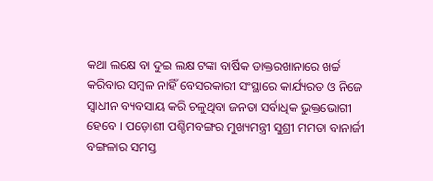କଥା ଲକ୍ଷେ ବା ଦୁଇ ଲକ୍ଷ ଟଙ୍କା ବାର୍ଷିକ ଡାକ୍ତରଖାନାରେ ଖର୍ଚ୍ଚ କରିବାର ସମ୍ବଳ ନାହିଁ ବେସରକାରୀ ସଂସ୍ଥାରେ କାର୍ଯ୍ୟରତ ଓ ନିଜେ ସ୍ଵାଧୀନ ବ୍ୟବସାୟ କରି ଚଳୁଥିବା ଜନତା ସର୍ବାଧିକ ଭୁକ୍ତଭୋଗୀ ହେବେ । ପଡ଼ୋଶୀ ପଶ୍ଚିମବଙ୍ଗର ମୁଖ୍ୟମନ୍ତ୍ରୀ ସୁଶ୍ରୀ ମମତା ବାନାର୍ଜୀ ବଙ୍ଗଳାର ସମସ୍ତ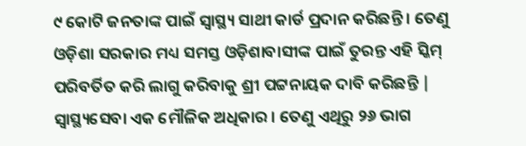୯ କୋଟି ଜନତାଙ୍କ ପାଇଁ ସ୍ୱାସ୍ଥ୍ୟ ସାଥୀ କାର୍ଡ ପ୍ରଦାନ କରିଛନ୍ତି । ତେଣୁ ଓଡ଼ିଶା ସରକାର ମଧ୍ୟ ସମସ୍ତ ଓଡ଼ିଶାବାସୀଙ୍କ ପାଇଁ ତୁରନ୍ତ ଏହି ସ୍କିମ୍ ପରିବର୍ତିତ କରି ଲାଗୁ କରିବାକୁ ଶ୍ରୀ ପଟ୍ଟନାୟକ ଦାବି କରିଛନ୍ତି | ସ୍ୱାସ୍ଥ୍ୟସେବା ଏକ ମୌଳିକ ଅଧିକାର । ତେଣୁ ଏଥିରୁ ୨୬ ଭାଗ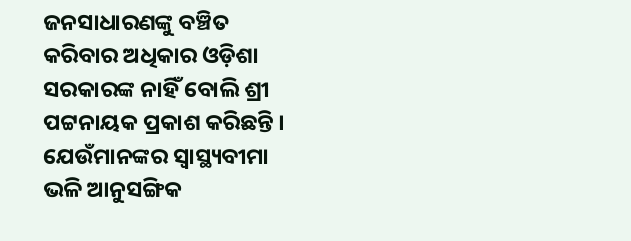ଜନସାଧାରଣଙ୍କୁ ବଞ୍ଚିତ କରିବାର ଅଧିକାର ଓଡ଼ିଶା ସରକାରଙ୍କ ନାହିଁ ବୋଲି ଶ୍ରୀ ପଟ୍ଟନାୟକ ପ୍ରକାଶ କରିଛନ୍ତି । ଯେଉଁମାନଙ୍କର ସ୍ଵାସ୍ଥ୍ୟବୀମା ଭଳି ଆନୁସଙ୍ଗିକ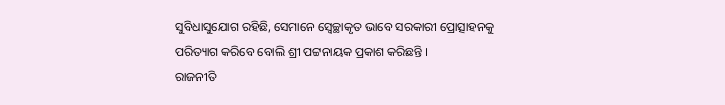ସୁବିଧାସୁଯୋଗ ରହିଛି, ସେମାନେ ସ୍ୱେଚ୍ଛାକୃତ ଭାବେ ସରକାରୀ ପ୍ରୋତ୍ସାହନକୁ ପରିତ୍ୟାଗ କରିବେ ବୋଲି ଶ୍ରୀ ପଟ୍ଟନାୟକ ପ୍ରକାଶ କରିଛନ୍ତି ।
ରାଜନୀତି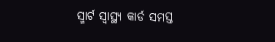ସ୍ମାର୍ଟ ସ୍ୱାସ୍ଥ୍ୟ କାର୍ଡ ସମସ୍ତ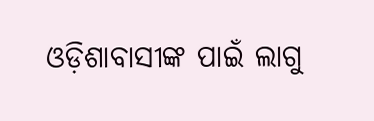ଓଡ଼ିଶାବାସୀଙ୍କ ପାଇଁ ଲାଗୁ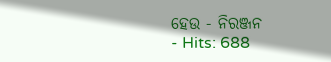ହେଉ - ନିରଞ୍ଜନ
- Hits: 688